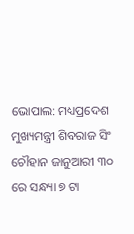ଭୋପାଲ: ମଧ୍ୟପ୍ରଦେଶ ମୁଖ୍ୟମନ୍ତ୍ରୀ ଶିବରାଜ ସିଂ ଚୌହାନ ଜାନୁଆରୀ ୩୦ ରେ ସନ୍ଧ୍ୟା ୭ ଟା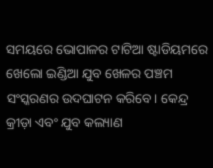ସମୟରେ ଭୋପାଳର ଟାଟିଆ ଷ୍ଟାଡିୟମରେ ଖେଲୋ ଇଣ୍ଡିଆ ଯୁବ ଖେଳର ପଞ୍ଚମ ସଂସ୍କରଣର ଉଦଘାଟନ କରିବେ। କେନ୍ଦ୍ର କ୍ରୀଡ଼ା ଏବଂ ଯୁବ କଲ୍ୟାଣ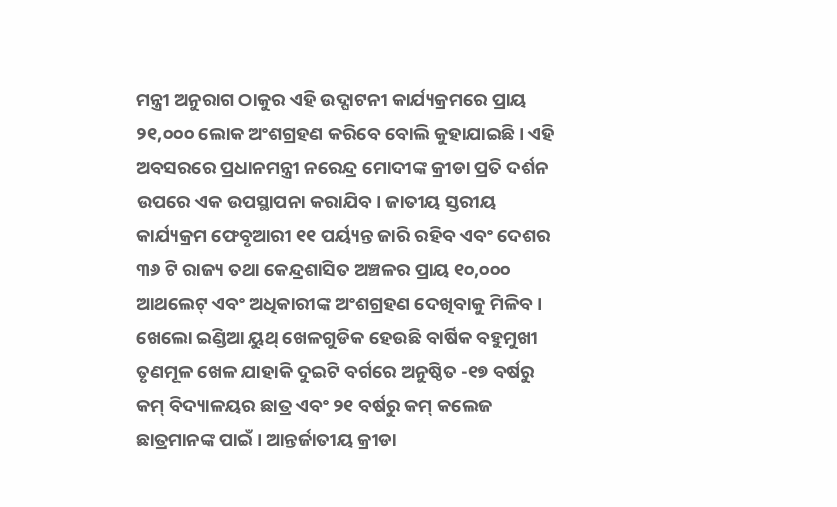ମନ୍ତ୍ରୀ ଅନୁରାଗ ଠାକୁର ଏହି ଉଦ୍ଘାଟନୀ କାର୍ଯ୍ୟକ୍ରମରେ ପ୍ରାୟ ୨୧,୦୦୦ ଲୋକ ଅଂଶଗ୍ରହଣ କରିବେ ବୋଲି କୁହାଯାଇଛି। ଏହି ଅବସରରେ ପ୍ରଧାନମନ୍ତ୍ରୀ ନରେନ୍ଦ୍ର ମୋଦୀଙ୍କ କ୍ରୀଡା ପ୍ରତି ଦର୍ଶନ ଉପରେ ଏକ ଉପସ୍ଥାପନା କରାଯିବ। ଜାତୀୟ ସ୍ତରୀୟ କାର୍ଯ୍ୟକ୍ରମ ଫେବୃଆରୀ ୧୧ ପର୍ୟ୍ୟନ୍ତ ଜାରି ରହିବ ଏବଂ ଦେଶର ୩୬ ଟି ରାଜ୍ୟ ତଥା କେନ୍ଦ୍ରଶାସିତ ଅଞ୍ଚଳର ପ୍ରାୟ ୧୦,୦୦୦ ଆଥଲେଟ୍ ଏବଂ ଅଧିକାରୀଙ୍କ ଅଂଶଗ୍ରହଣ ଦେଖିବାକୁ ମିଳିବ।
ଖେଲୋ ଇଣ୍ଡିଆ ୟୁଥ୍ ଖେଳଗୁଡିକ ହେଉଛି ବାର୍ଷିକ ବହୁମୁଖୀ ତୃଣମୂଳ ଖେଳ ଯାହାକି ଦୁଇଟି ବର୍ଗରେ ଅନୁଷ୍ଠିତ -୧୭ ବର୍ଷରୁ କମ୍ ବିଦ୍ୟାଳୟର ଛାତ୍ର ଏବଂ ୨୧ ବର୍ଷରୁ କମ୍ କଲେଜ ଛାତ୍ରମାନଙ୍କ ପାଇଁ । ଆନ୍ତର୍ଜାତୀୟ କ୍ରୀଡା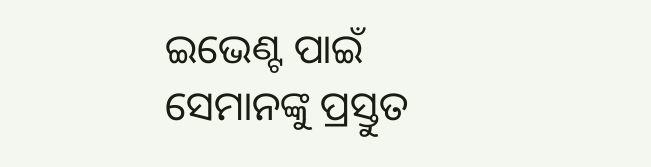ଇଭେଣ୍ଟ ପାଇଁ ସେମାନଙ୍କୁ ପ୍ରସ୍ତୁତ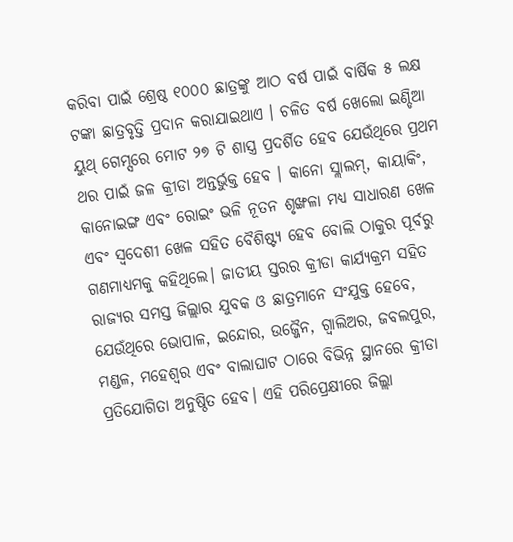କରିବା ପାଇଁ ଶ୍ରେଷ୍ଠ ୧୦୦୦ ଛାତ୍ରଙ୍କୁ ଆଠ ବର୍ଷ ପାଇଁ ବାର୍ଷିକ ୫ ଲକ୍ଷ ଟଙ୍କା ଛାତ୍ରବୃତ୍ତି ପ୍ରଦାନ କରାଯାଇଥାଏ । ଚଳିତ ବର୍ଷ ଖେଲୋ ଇଣ୍ଡିଆ ୟୁଥ୍ ଗେମ୍ସରେ ମୋଟ ୨୭ ଟି ଶାସ୍ତ୍ର ପ୍ରଦର୍ଶିତ ହେବ ଯେଉଁଥିରେ ପ୍ରଥମ ଥର ପାଇଁ ଜଳ କ୍ରୀଡା ଅନ୍ତର୍ଭୁକ୍ତ ହେବ । କାନୋ ସ୍ଲାଲମ୍, କାୟାକିଂ, କାନୋଇଙ୍ଗ ଏବଂ ରୋଇଂ ଭଳି ନୂତନ ଶୃଙ୍ଖଳା ମଧ୍ୟ ସାଧାରଣ ଖେଳ ଏବଂ ସ୍ୱଦେଶୀ ଖେଳ ସହିତ ବୈଶିଷ୍ଟ୍ୟ ହେବ ବୋଲି ଠାକୁର ପୂର୍ବରୁ ଗଣମାଧ୍ୟମକୁ କହିଥିଲେ। ଜାତୀୟ ସ୍ତରର କ୍ରୀଡା କାର୍ଯ୍ୟକ୍ରମ ସହିତ ରାଜ୍ୟର ସମସ୍ତ ଜିଲ୍ଲାର ଯୁବକ ଓ ଛାତ୍ରମାନେ ସଂଯୁକ୍ତ ହେବେ, ଯେଉଁଥିରେ ଭୋପାଳ, ଇନ୍ଦୋର, ଉଜ୍ଜୈନ, ଗ୍ୱାଲିଅର, ଜବଲପୁର, ମଣ୍ଡଳ, ମହେଶ୍ୱର ଏବଂ ବାଲାଘାଟ ଠାରେ ବିଭିନ୍ନ ସ୍ଥାନରେ କ୍ରୀଡା ପ୍ରତିଯୋଗିତା ଅନୁଷ୍ଠିତ ହେବ। ଏହି ପରିପ୍ରେକ୍ଷୀରେ ଜିଲ୍ଲା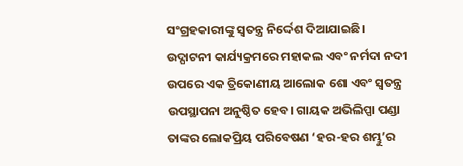ସଂଗ୍ରହକାରୀଙ୍କୁ ସ୍ୱତନ୍ତ୍ର ନିର୍ଦ୍ଦେଶ ଦିଆଯାଇଛି।
ଉଦ୍ଘାଟନୀ କାର୍ଯ୍ୟକ୍ରମରେ ମହାକଲ ଏବଂ ନର୍ମଦା ନଦୀ ଉପରେ ଏକ ତ୍ରିକୋଣୀୟ ଆଲୋକ ଶୋ ଏବଂ ସ୍ୱତନ୍ତ୍ର ଉପସ୍ଥାପନା ଅନୁଷ୍ଠିତ ହେବ। ଗାୟକ ଅଭିଲିପ୍ପା ପଣ୍ଡା ତାଙ୍କର ଲୋକପ୍ରିୟ ପରିବେଷଣ ‘ହର-ହର ଶମ୍ଭୁ’ର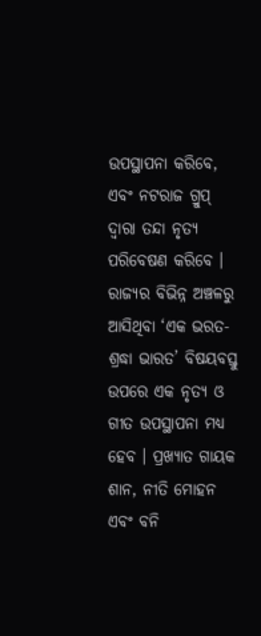ଉପସ୍ଥାପନା କରିବେ, ଏବଂ ନଟରାଜ ଗ୍ରୁପ୍ ଦ୍ୱାରା ତନ୍ଦା ନୃତ୍ୟ ପରିବେଷଣ କରିବେ । ରାଜ୍ୟର ବିଭିନ୍ନ ଅଞ୍ଚଳରୁ ଆସିଥିବା ‘ଏକ ଭରତ-ଶ୍ରଦ୍ଧା ଭାରତ’ ବିଷୟବସ୍ତୁ ଉପରେ ଏକ ନୃତ୍ୟ ଓ ଗୀତ ଉପସ୍ଥାପନା ମଧ୍ୟ ହେବ । ପ୍ରଖ୍ୟାତ ଗାୟକ ଶାନ, ନୀତି ମୋହନ ଏବଂ ବନି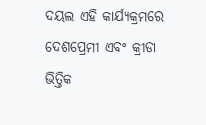ଦୟଲ ଏହି କାର୍ଯ୍ୟକ୍ରମରେ ଦେଶପ୍ରେମୀ ଏବଂ କ୍ରୀଡା ଭିତ୍ତିକ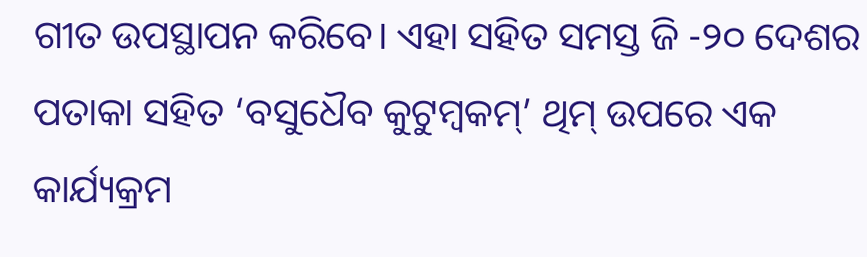ଗୀତ ଉପସ୍ଥାପନ କରିବେ। ଏହା ସହିତ ସମସ୍ତ ଜି -୨୦ ଦେଶର ପତାକା ସହିତ ‘ବସୁଧୈବ କୁଟୁମ୍ବକମ୍’ ଥିମ୍ ଉପରେ ଏକ କାର୍ଯ୍ୟକ୍ରମ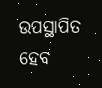ଉପସ୍ଥାପିତ ହେବ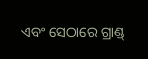ଏବଂ ସେଠାରେ ଗ୍ରାଣ୍ଡ୍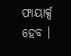ଫାୟାର୍କ୍ସ ହେବ ।